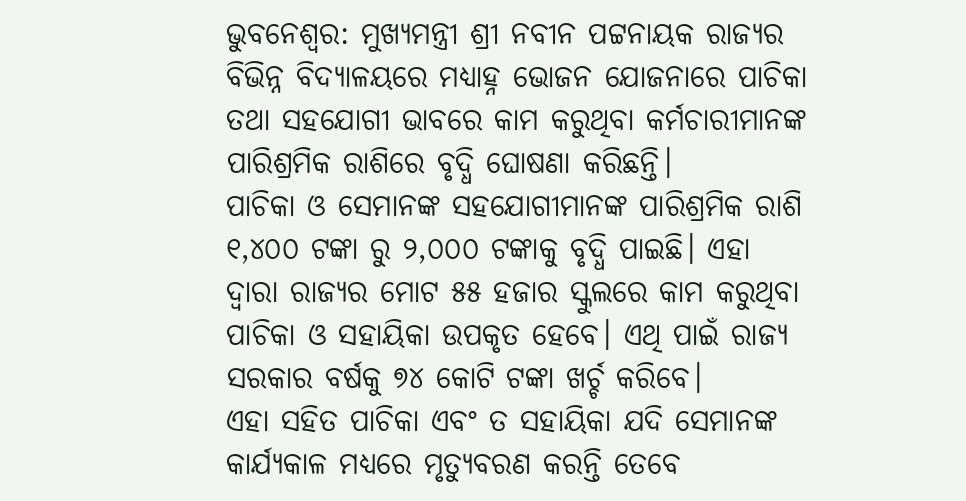ଭୁବନେଶ୍ବର: ମୁଖ୍ୟମନ୍ତ୍ରୀ ଶ୍ରୀ ନବୀନ ପଟ୍ଟନାୟକ ରାଜ୍ୟର ବିଭିନ୍ନ ବିଦ୍ୟାଳୟରେ ମଧ୍ୟାହ୍ନ ଭୋଜନ ଯୋଜନାରେ ପାଚିକା ତଥା ସହଯୋଗୀ ଭାବରେ କାମ କରୁଥିବା କର୍ମଚାରୀମାନଙ୍କ ପାରିଶ୍ରମିକ ରାଶିରେ ବୃଦ୍ଧି ଘୋଷଣା କରିଛନ୍ତି।
ପାଚିକା ଓ ସେମାନଙ୍କ ସହଯୋଗୀମାନଙ୍କ ପାରିଶ୍ରମିକ ରାଶି ୧,୪୦୦ ଟଙ୍କା ରୁ ୨,୦୦୦ ଟଙ୍କାକୁ ବୃଦ୍ଧି ପାଇଛି। ଏହା ଦ୍ୱାରା ରାଜ୍ୟର ମୋଟ ୫୫ ହଜାର ସ୍କୁଲରେ କାମ କରୁଥିବା ପାଚିକା ଓ ସହାୟିକା ଉପକୃତ ହେବେ। ଏଥି ପାଇଁ ରାଜ୍ୟ ସରକାର ବର୍ଷକୁ ୭୪ କୋଟି ଟଙ୍କା ଖର୍ଚ୍ଚ କରିବେ।
ଏହା ସହିତ ପାଚିକା ଏବଂ ତ ସହାୟିକା ଯଦି ସେମାନଙ୍କ କାର୍ଯ୍ୟକାଳ ମଧ୍ୟରେ ମୃତ୍ୟୁବରଣ କରନ୍ତି ତେବେ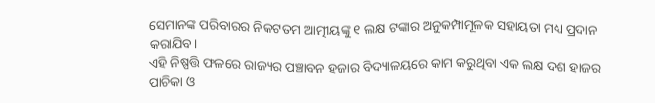ସେମାନଙ୍କ ପରିବାରର ନିକଟତମ ଆତ୍ମୀୟଙ୍କୁ ୧ ଲକ୍ଷ ଟଙ୍କାର ଅନୁକମ୍ପାମୂଳକ ସହାୟତା ମଧ୍ୟ ପ୍ରଦାନ କରାଯିବ।
ଏହି ନିଷ୍ପତ୍ତି ଫଳରେ ରାଜ୍ୟର ପଞ୍ଚାବନ ହଜାର ବିଦ୍ୟାଳୟରେ କାମ କରୁଥିବା ଏକ ଲକ୍ଷ ଦଶ ହାଜର ପାଚିକା ଓ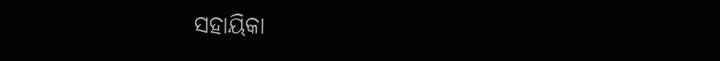ସହାୟିକା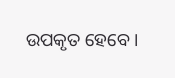ଉପକୃତ ହେବେ।